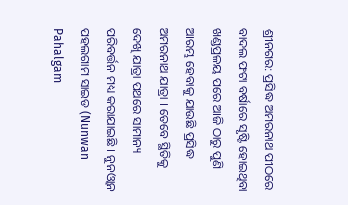ଶ୍ରୀନଗର: ପ୍ରସିଦ୍ଧ ଅମରନାଥ ପୀଠରେ ବାଦଲ ଫଟା ବର୍ଷାରେ ସୃଷ୍ଟି ହୋଇଥିବା ଖଣ୍ଡପ୍ରଳୟ ପରେ ଆଜି ଠାରୁ ପୁଣି ଆରମ୍ଭ ହେବାକୁ ଯାଉଛି ପ୍ରସିଦ୍ଧ ଅମରନାଥ ଯାତ୍ରା । ତେବେ ସ୍ଥିତିକୁ ଦେଖି ଯାତ୍ରା ପଥରେ ସାମାନ୍ୟ ପରିବର୍ତ୍ତନ ମଧ୍ୟ କରାଯାଇଛି । ନୁନଓ୍ବାନ ପହଲଗାମ ସାଇଡ (Nunwan Pahalgam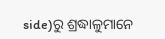side)ରୁ ଶ୍ରଦ୍ଧାଳୁମାନେ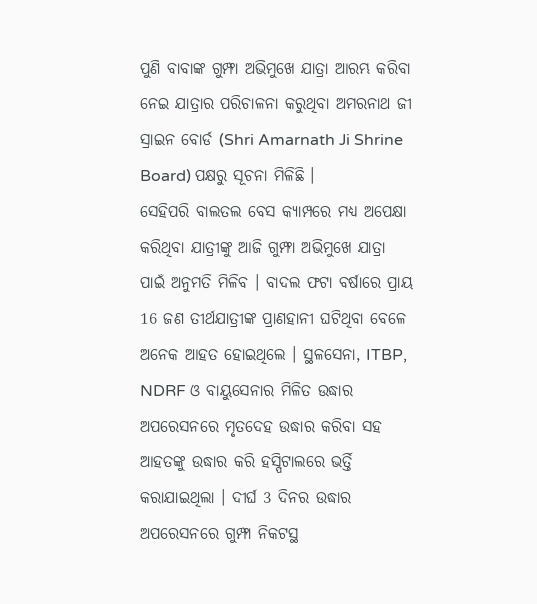ପୁଣି ବାବାଙ୍କ ଗୁମ୍ଫା ଅଭିମୁଖେ ଯାତ୍ରା ଆରମ୍ଭ କରିବା ନେଇ ଯାତ୍ରାର ପରିଚାଳନା କରୁଥିବା ଅମରନାଥ ଜୀ ସ୍ରାଇନ ବୋର୍ଡ (Shri Amarnath Ji Shrine Board) ପକ୍ଷରୁ ସୂଚନା ମିଳିଛି ।
ସେହିପରି ବାଲତଲ ବେସ କ୍ୟାମ୍ପରେ ମଧ୍ୟ ଅପେକ୍ଷା କରିଥିବା ଯାତ୍ରୀଙ୍କୁ ଆଜି ଗୁମ୍ଫା ଅଭିମୁଖେ ଯାତ୍ରା ପାଇଁ ଅନୁମତି ମିଳିବ । ବାଦଲ ଫଟା ବର୍ଷାରେ ପ୍ରାୟ 16 ଜଣ ତୀର୍ଥଯାତ୍ରୀଙ୍କ ପ୍ରାଣହାନୀ ଘଟିଥିବା ବେଳେ ଅନେକ ଆହତ ହୋଇଥିଲେ । ସ୍ଥଳସେନା, ITBP, NDRF ଓ ବାୟୁସେନାର ମିଳିତ ଉଦ୍ଧାର ଅପରେସନରେ ମୃତଦେହ ଉଦ୍ଧାର କରିବା ସହ ଆହତଙ୍କୁ ଉଦ୍ଧାର କରି ହସ୍ପିଟାଲରେ ଭର୍ତ୍ତି କରାଯାଇଥିଲା । ଦୀର୍ଘ 3 ଦିନର ଉଦ୍ଧାର ଅପରେସନରେ ଗୁମ୍ଫା ନିକଟସ୍ଥ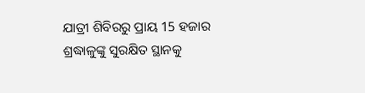ଯାତ୍ରୀ ଶିବିରରୁ ପ୍ରାୟ 15 ହଜାର ଶ୍ରଦ୍ଧାଳୁଙ୍କୁ ସୁରକ୍ଷିତ ସ୍ଥାନକୁ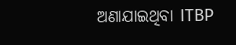ଅଣାଯାଇଥିବା ITBP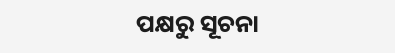ପକ୍ଷରୁ ସୂଚନା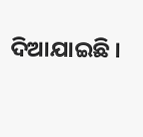ଦିଆଯାଇଛି ।